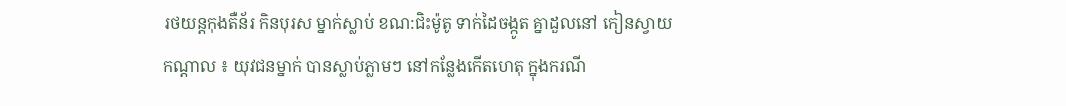រថយន្តកុងតឺន័រ កិនបុរស ម្នាក់ស្លាប់ ខណ:ជិះម៉ូតូ ទាក់ដៃចង្កូត គ្នាដួលនៅ កៀនស្វាយ
កណ្តាល ៖ យុវជនម្នាក់ បានស្លាប់ភ្លាមៗ នៅកន្លែងកើតហេតុ ក្នុងករណី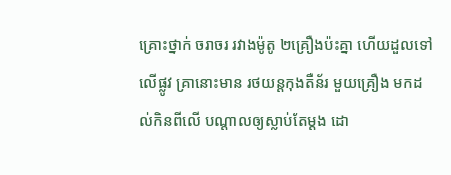គ្រោះថ្នាក់ ចរាចរ រវាងម៉ូតូ ២គ្រឿងប៉ះគ្នា ហើយដួលទៅលើផ្លូវ គ្រានោះមាន រថយន្តកុងតឺន័រ មួយគ្រឿង មកដល់កិនពីលើ បណ្តាលឲ្យស្លាប់តែម្តង ដោ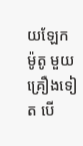យឡែកម៉ូតូ មួយគ្រឿងទៀត បើ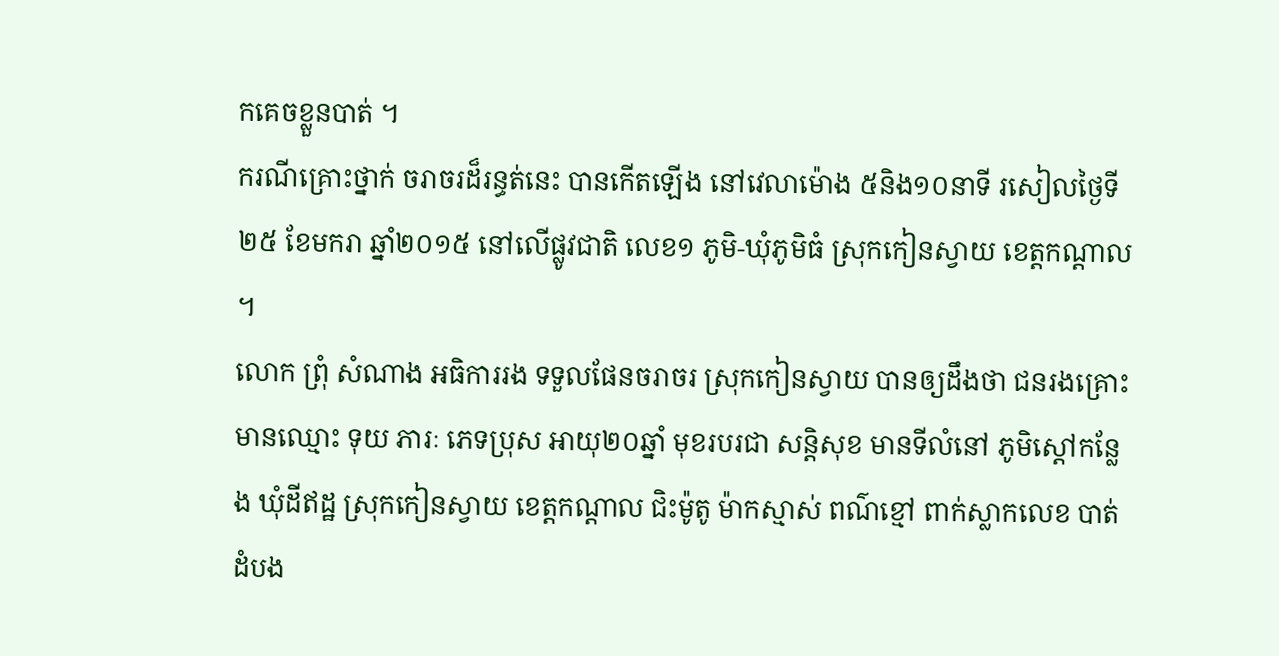កគេចខ្លួនបាត់ ។
ករណីគ្រោះថ្នាក់ ចរាចរដ៏រន្ធត់នេះ បានកើតឡើង នៅវេលាម៉ោង ៥និង១០នាទី រសៀលថ្ងៃទី២៥ ខែមករា ឆ្នាំ២០១៥ នៅលើផ្លូវជាតិ លេខ១ ភូមិ-ឃុំភូមិធំ ស្រុកកៀនស្វាយ ខេត្តកណ្តាល ។
លោក ព្រុំ សំណាង អធិការរង ទទួលផែនចរាចរ ស្រុកកៀនស្វាយ បានឲ្យដឹងថា ជនរងគ្រោះ មានឈ្មោះ ទុយ ភារៈ ភេទប្រុស អាយុ២០ឆ្នាំ មុខរបរជា សន្តិសុខ មានទីលំនៅ ភូមិស្តៅកន្លែង ឃុំដីឥដ្ឋ ស្រុកកៀនស្វាយ ខេត្តកណ្តាល ជិះម៉ូតូ ម៉ាកស្មាស់ ពណ៌ខ្មៅ ពាក់ស្លាកលេខ បាត់ដំបង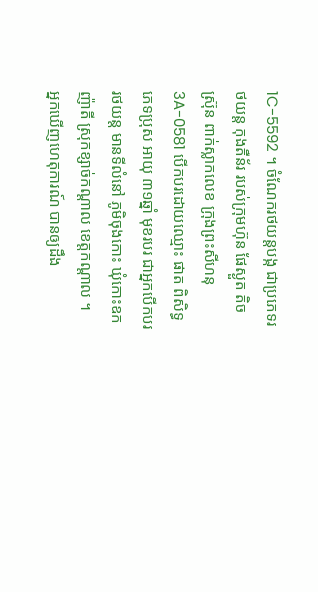1C-5592 ។ ចំណែករថយន្តបង្ក ជាប្រភេទរថយន្ត កុងតឺន័រ របស់ក្រុមហ៊ុន ផែស្ងួត តិច ស្រ៊ុន ពាក់ស្លាកលេខ ក្រុងព្រះសីហនុ 3A-0581 បើកបរដោយឈ្មោះ ផាត ពិសិទ្ធ ភេទប្រុស អាយុ ៣១ឆ្នាំ មុខរបរ ជាអ្នកបើកបរ រថយន្ត មានទីលំនៅ ភូមិចុងកោះ ឃុំកោះឧកញ៉ាតី ស្រុកខ្សាច់កណ្តាល ខេត្តកណ្តាល ។
អ្នកឃើញហេតុការណ៍ បានឲ្យដឹង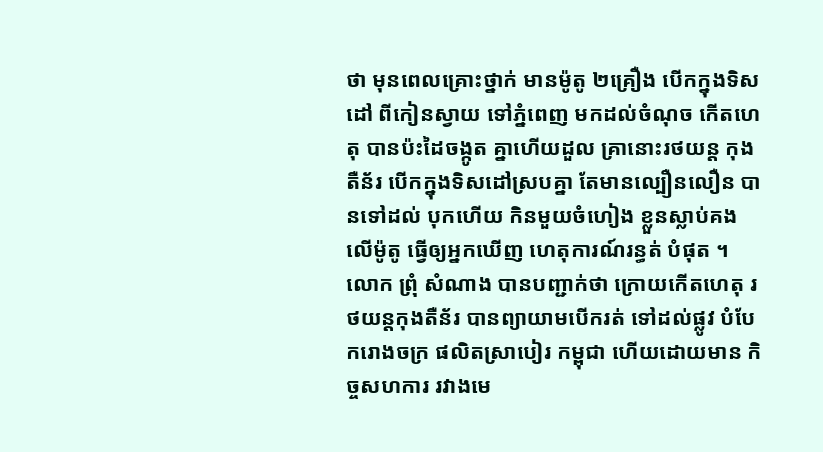ថា មុនពេលគ្រោះថ្នាក់ មានម៉ូតូ ២គ្រឿង បើកក្នុងទិសដៅ ពីកៀនស្វាយ ទៅភ្នំពេញ មកដល់ចំណុច កើតហេតុ បានប៉ះដៃចង្កូត គ្នាហើយដួល គ្រានោះរថយន្ត កុងតឺន័រ បើកក្នុងទិសដៅស្របគ្នា តែមានល្បឿនលឿន បានទៅដល់ បុកហើយ កិនមួយចំហៀង ខ្លួនស្លាប់គងលើម៉ូតូ ធ្វើឲ្យអ្នកឃើញ ហេតុការណ៍រន្ធត់ បំផុត ។
លោក ព្រុំ សំណាង បានបញ្ជាក់ថា ក្រោយកើតហេតុ រថយន្តកុងតឺន័រ បានព្យាយាមបើករត់ ទៅដល់ផ្លូវ បំបែករោងចក្រ ផលិតស្រាបៀរ កម្ពុជា ហើយដោយមាន កិច្ចសហការ រវាងមេ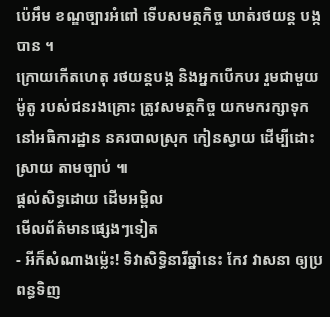ប៉េអឹម ខណ្ឌច្បារអំពៅ ទើបសមត្ថកិច្ច ឃាត់រថយន្ត បង្កបាន ។
ក្រោយកើតហេតុ រថយន្តបង្ក និងអ្នកបើកបរ រួមជាមួយម៉ូតូ របស់ជនរងគ្រោះ ត្រូវសមត្ថកិច្ច យកមករក្សាទុក នៅអធិការដ្ឋាន នគរបាលស្រុក កៀនស្វាយ ដើម្បីដោះស្រាយ តាមច្បាប់ ៕
ផ្តល់សិទ្ធដោយ ដើមអម្ពិល
មើលព័ត៌មានផ្សេងៗទៀត
- អីក៏សំណាងម្ល៉េះ! ទិវាសិទ្ធិនារីឆ្នាំនេះ កែវ វាសនា ឲ្យប្រពន្ធទិញ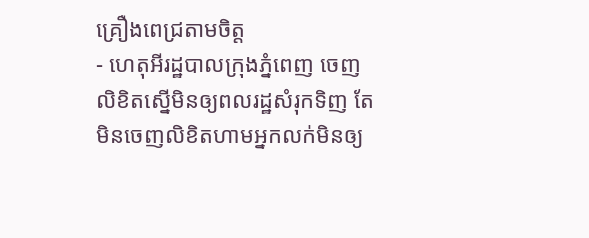គ្រឿងពេជ្រតាមចិត្ត
- ហេតុអីរដ្ឋបាលក្រុងភ្នំពេញ ចេញលិខិតស្នើមិនឲ្យពលរដ្ឋសំរុកទិញ តែមិនចេញលិខិតហាមអ្នកលក់មិនឲ្យ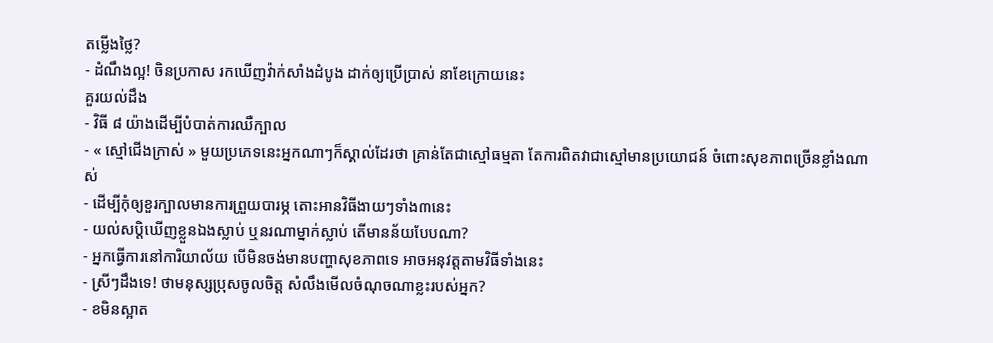តម្លើងថ្លៃ?
- ដំណឹងល្អ! ចិនប្រកាស រកឃើញវ៉ាក់សាំងដំបូង ដាក់ឲ្យប្រើប្រាស់ នាខែក្រោយនេះ
គួរយល់ដឹង
- វិធី ៨ យ៉ាងដើម្បីបំបាត់ការឈឺក្បាល
- « ស្មៅជើងក្រាស់ » មួយប្រភេទនេះអ្នកណាៗក៏ស្គាល់ដែរថា គ្រាន់តែជាស្មៅធម្មតា តែការពិតវាជាស្មៅមានប្រយោជន៍ ចំពោះសុខភាពច្រើនខ្លាំងណាស់
- ដើម្បីកុំឲ្យខួរក្បាលមានការព្រួយបារម្ភ តោះអានវិធីងាយៗទាំង៣នេះ
- យល់សប្តិឃើញខ្លួនឯងស្លាប់ ឬនរណាម្នាក់ស្លាប់ តើមានន័យបែបណា?
- អ្នកធ្វើការនៅការិយាល័យ បើមិនចង់មានបញ្ហាសុខភាពទេ អាចអនុវត្តតាមវិធីទាំងនេះ
- ស្រីៗដឹងទេ! ថាមនុស្សប្រុសចូលចិត្ត សំលឹងមើលចំណុចណាខ្លះរបស់អ្នក?
- ខមិនស្អាត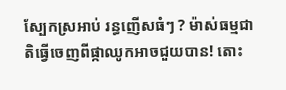ស្បែកស្រអាប់ រន្ធញើសធំៗ ? ម៉ាស់ធម្មជាតិធ្វើចេញពីផ្កាឈូកអាចជួយបាន! តោះ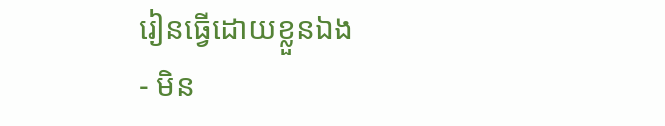រៀនធ្វើដោយខ្លួនឯង
- មិន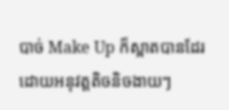បាច់ Make Up ក៏ស្អាតបានដែរ ដោយអនុវត្តតិចនិចងាយៗ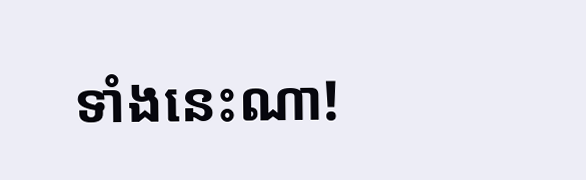ទាំងនេះណា!